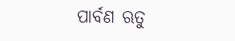ପାର୍ବଣ ଋତୁ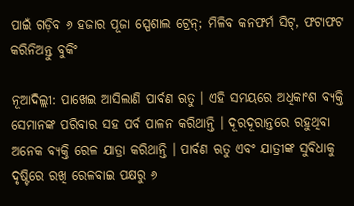ପାଇଁ ଗଡ଼ିବ ୬ ହଜାର ପୂଜା ସ୍ପେଶାଲ ଟ୍ରେନ୍‌; ମିଳିବ କନଫର୍ମ ସିଟ୍‌, ଫଟାଫଟ କରିନିଅନ୍ତୁ ବୁକିଂ

ନୂଆଦିଲ୍ଲୀ: ପାଖେଇ ଆସିଲାଣି ପାର୍ବଣ ଋତୁ । ଏହି ସମୟରେ ଅଧିକାଂଶ ବ୍ୟକ୍ତି ସେମାନଙ୍କ ପରିବାର ସହ ପର୍ବ ପାଳନ କରିଥାନ୍ତି । ଦୂରଦୂରାନ୍ତରେ ରହୁଥିବା ଅନେକ ବ୍ୟକ୍ତି ରେଳ ଯାତ୍ରା କରିଥାନ୍ତି । ପାର୍ବଣ ଋତୁ ଏବଂ ଯାତ୍ରୀଙ୍କ ସୁବିଧାକୁ ଦୃଷ୍ଟିରେ ରଖି ରେଳବାଇ ପକ୍ଷରୁ ୬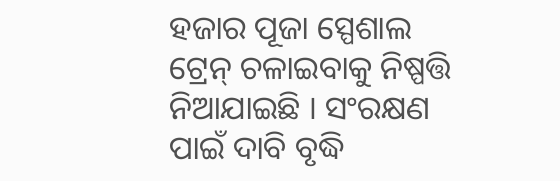ହଜାର ପୂଜା ସ୍ପେଶାଲ ଟ୍ରେନ୍ ଚଳାଇବାକୁ ନିଷ୍ପତ୍ତି ନିଆଯାଇଛି । ସଂରକ୍ଷଣ ପାଇଁ ଦାବି ବୃଦ୍ଧି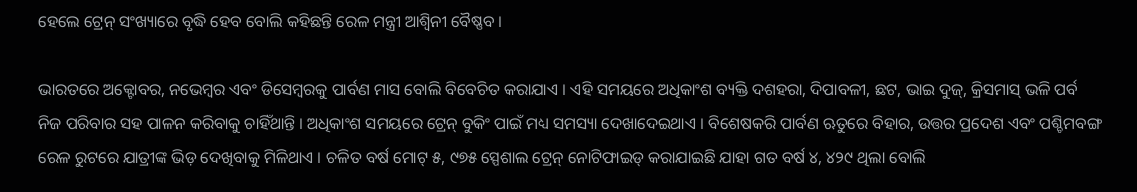ହେଲେ ଟ୍ରେନ୍ ସଂଖ୍ୟାରେ ବୃଦ୍ଧି ହେବ ବୋଲି କହିଛନ୍ତି ରେଳ ମନ୍ତ୍ରୀ ଆଶ୍ୱିନୀ ବୈଷ୍ଣବ ।

ଭାରତରେ ଅକ୍ଟୋବର, ନଭେମ୍ବର ଏବଂ ଡିସେମ୍ବରକୁ ପାର୍ବଣ ମାସ ବୋଲି ବିବେଚିତ କରାଯାଏ । ଏହି ସମୟରେ ଅଧିକାଂଶ ବ୍ୟକ୍ତି ଦଶହରା, ଦିପାବଳୀ, ଛଟ, ଭାଇ ଦୁଜ୍‌, କ୍ରିସମାସ୍ ଭଳି ପର୍ବ ନିଜ ପରିବାର ସହ ପାଳନ କରିବାକୁ ଚାହିଁଥାନ୍ତି । ଅଧିକାଂଶ ସମୟରେ ଟ୍ରେନ୍ ବୁକିଂ ପାଇଁ ମଧ୍ୟ ସମସ୍ୟା ଦେଖାଦେଇଥାଏ । ବିଶେଷକରି ପାର୍ବଣ ଋତୁରେ ବିହାର, ଉତ୍ତର ପ୍ରଦେଶ ଏବଂ ପଶ୍ଚିମବଙ୍ଗ ରେଳ ରୁଟରେ ଯାତ୍ରୀଙ୍କ ଭିଡ଼ ଦେଖିବାକୁ ମିଳିଥାଏ । ଚଳିତ ବର୍ଷ ମୋଟ୍ ୫, ୯୭୫ ସ୍ପେଶାଲ ଟ୍ରେନ୍ ନୋଟିଫାଇଡ୍ କରାଯାଇଛି ଯାହା ଗତ ବର୍ଷ ୪, ୪୨୯ ଥିଲା ବୋଲି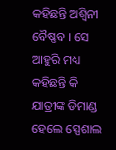କହିଛନ୍ତି ଅଶ୍ୱିନୀ ବୈଷ୍ଣବ । ସେ ଆହୁରି ମଧ୍ୟ କହିଛନ୍ତି କି ଯାତ୍ରୀଙ୍କ ଡିମାଣ୍ଡ ହେଲେ ସ୍ପେଶାଲ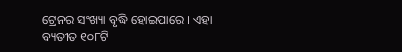ଟ୍ରେନର ସଂଖ୍ୟା ବୃଦ୍ଧି ହୋଇପାରେ । ଏହା ବ୍ୟତୀତ ୧୦୮ଟି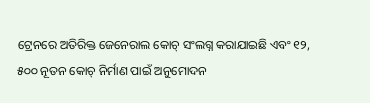ଟ୍ରେନରେ ଅତିରିକ୍ତ ଜେନେରାଲ କୋଚ୍ ସଂଲଗ୍ନ କରାଯାଇଛି ଏବଂ ୧୨, ୫୦୦ ନୂତନ କୋଚ୍ ନିର୍ମାଣ ପାଇଁ ଅନୁମୋଦନ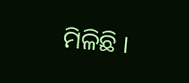ମିଳିଛି ।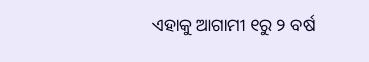ଏହାକୁ ଆଗାମୀ ୧ରୁ ୨ ବର୍ଷ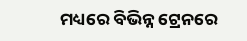ମଧ୍ୟରେ ବିଭିନ୍ନ ଟ୍ରେନରେ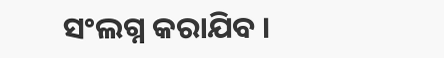ସଂଲଗ୍ନ କରାଯିବ ।